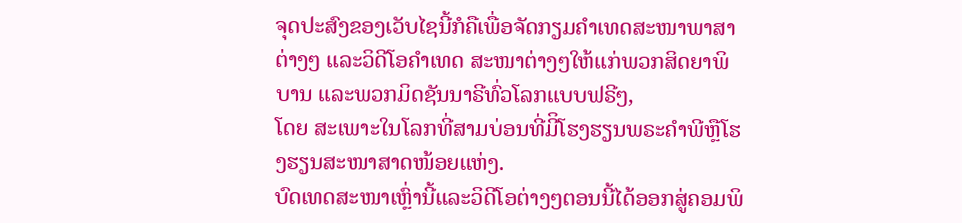ຈຸດປະສົງຂອງເວັບໄຊນີ້ກໍຄືເພື່ອຈັດກຽມຄໍາເທດສະໜາພາສາຕ່າງໆ ແລະວິດີໂອຄໍາເທດ ສະໜາຕ່າງໆໃຫ້ແກ່ພວກສິດຍາພິບານ ແລະພວກມິດຊັນນາຣີທົ່ວໂລກແບບຟຣີໆ,
ໂດຍ ສະເພາະໃນໂລກທີ່ສາມບ່ອນທີ່ມີິໂຮງຮຽນພຣະຄໍາພີຫຼືໂຮງຮຽນສະໜາສາດໜ້ອຍແຫ່ງ.
ບົດເທດສະໜາເຫຼົ່ານີ້ແລະວິດີໂອຕ່າງໆຕອນນີ້ໄດ້ອອກສູ່ຄອມພິ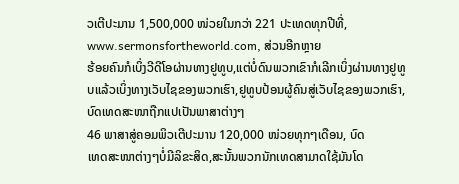ວເຕີປະມານ 1,500,000 ໜ່ວຍໃນກວ່າ 221 ປະເທດທຸກປີທີ່,
www.sermonsfortheworld.com, ສ່ວນອີກຫຼາຍ
ຮ້ອຍຄົນກໍເບິ່ງວີດີໂອຜ່ານທາງຢູທູບ,ແຕ່ບໍ່ດົນພວກເຂົາກໍເລີກເບິ່ງຜ່ານທາງຢູທູບແລ້ວເບິ່ງທາງເວັບໄຊຂອງພວກເຮົາ,ຢູທູບປ້ອນຜູ້ຄົນສູ່ເວັບໄຊຂອງພວກເຮົາ,ບົດເທດສະໜາຖືກແປເປັນພາສາຕ່າງໆ
46 ພາສາສູ່ຄອມພິວເຕີປະມານ 120,000 ໜ່ວຍທຸກໆເດືອນ, ບົດ
ເທດສະໜາຕ່າງໆບໍ່ມີລິຂະສິດ,ສະນັ້ນພວກນັກເທດສາມາດໃຊ້ມັນໂດ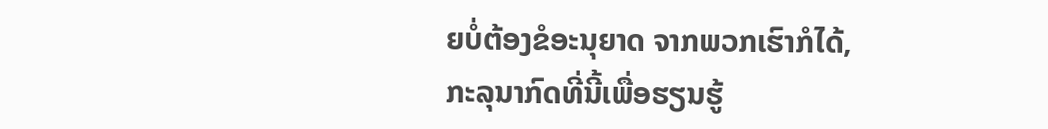ຍບໍ່ຕ້ອງຂໍອະນຸຍາດ ຈາກພວກເຮົາກໍໄດ້,
ກະລຸນາກົດທີ່ນີ້ເພື່ອຮຽນຮູ້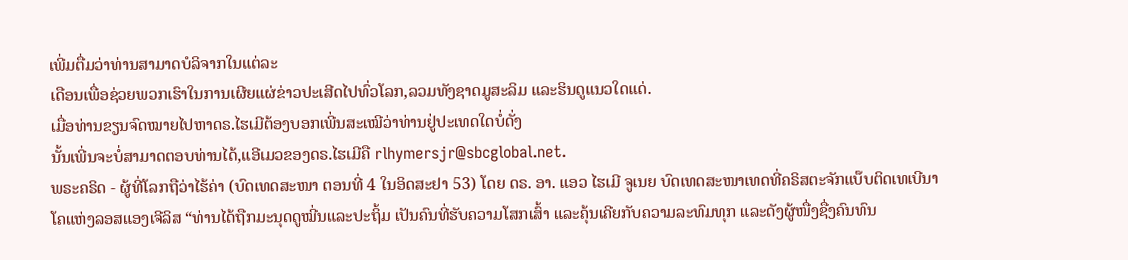ເພີ່ມຕື່ມວ່າທ່ານສາມາດບໍລິຈາກໃນແຕ່ລະ
ເດືອນເພື່ອຊ່ວຍພວກເຮົາໃນການເຜີຍແຜ່ຂ່າວປະເສີດໄປທົ່ວໂລກ,ລວມທັງຊາດມູສະລິມ ແລະຮິນດູແນວໃດແດ່.
ເມື່ອທ່ານຂຽນຈົດໝາຍໄປຫາດຣ.ໄຮເມີຕ້ອງບອກເພີ່ນສະເໝີວ່າທ່ານຢູ່ປະເທດໃດບໍ່ດັ່ງ
ນັ້ນເພີ່ນຈະບໍ່ສາມາດຕອບທ່ານໄດ້,ແອີເມວຂອງດຣ.ໄຮເມີຄື rlhymersjr@sbcglobal.net.
ພຣະຄຣິດ - ຜູ້ທີ່ໂລກຖືວ່າໄຮ້ຄ່າ (ບົດເທດສະໜາ ຕອນທີ່ 4 ໃນອິດສະຢາ 53) ໂດຍ ດຣ. ອາ. ແອວ ໄຮເມີ ຈູເນຍ ບົດເທດສະໜາເທດທີ່ຄຣິສຕະຈັກແບ໊ບຕິດເທເບີນາໂຄແຫ່ງລອສແອງເຈີລິສ “ທ່ານໄດ້ຖືກມະນຸດດູໝີ່ນແລະປະຖິ້ມ ເປັນຄົນທີ່ຮັບຄວາມໂສກເສົ້າ ແລະຄຸ້ນເຄີຍກັບຄວາມລະທົມທຸກ ແລະດັງຜູ້ໜື່ງຊື່ງຄົນທົນ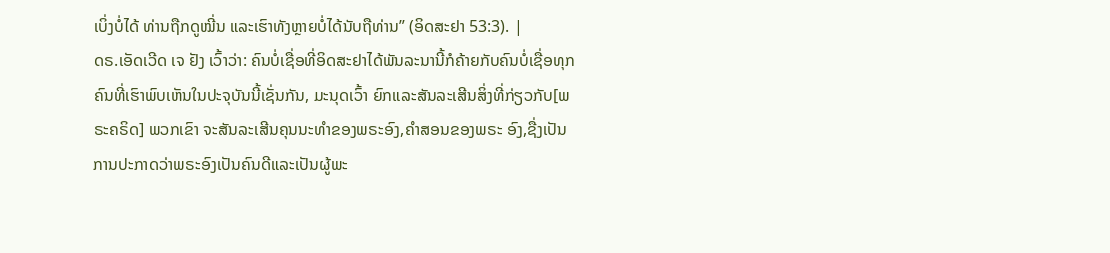ເບິ່ງບໍ່ໄດ້ ທ່ານຖືກດູໝີ່ນ ແລະເຮົາທັງຫຼາຍບໍ່ໄດ້ນັບຖືທ່ານ” (ອິດສະຢາ 53:3). |
ດຣ.ເອັດເວີດ ເຈ ຢັງ ເວົ້າວ່າ: ຄົນບໍ່ເຊື່ອທີ່ອິດສະຢາໄດ້ພັນລະນານີ້ກໍຄ້າຍກັບຄົນບໍ່ເຊື່ອທຸກຄົນທີ່ເຮົາພົບເຫັນໃນປະຈຸບັນນີ້ເຊັ່ນກັນ, ມະນຸດເວົ້າ ຍົກແລະສັນລະເສີນສິ່ງທີ່ກ່ຽວກັບ[ພຣະຄຣິດ] ພວກເຂົາ ຈະສັນລະເສີນຄຸນນະທຳຂອງພຣະອົງ,ຄຳສອນຂອງພຣະ ອົງ,ຊື່ງເປັນການປະກາດວ່າພຣະອົງເປັນຄົນດີແລະເປັນຜູ້ພະ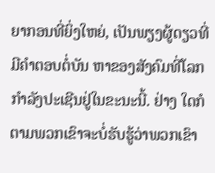ຍາກອນທີ່ຍິ່ງໃຫຍ່, ເປັນພຽງຜູ້ດຽວທີ່ມີຄໍາຕອບຕໍ່ບັນ ຫາຂອງສັງຄົມທີ່ໂລກກຳລັງປະເຊີນຢູ່ໃນຂະນະນີ້. ຢ່າງ ໃດກໍຕາມພວກເຂົາຈະບໍ່ຮັບຮູ້ວ່າພວກເຂົາ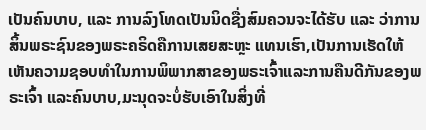ເປັນຄົນບາບ, ແລະ ການລົງໂທດເປັນນິດຊື່ງສົມຄວນຈະໄດ້ຮັບ ແລະ ວ່າການສິ້ນພຣະຊົນຂອງພຣະຄຣິດຄືການເສຍສະຫຼະ ແທນເຮົາ,ເປັນການເຮັດໃຫ້ເຫັນຄວາມຊອບທຳໃນການພິພາກສາຂອງພຣະເຈົ້າແລະການຄືນດີກັນຂອງພຣະເຈົ້າ ແລະຄົນບາບ,ມະນຸດຈະບໍ່ຮັບເອົາໃນສິ່ງທີ່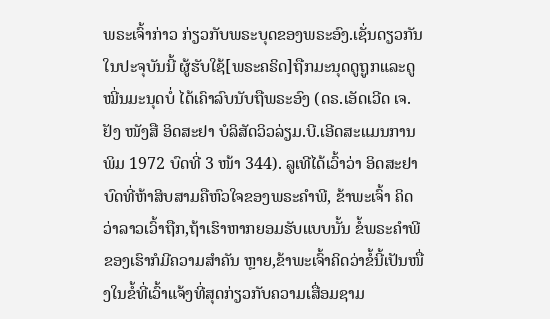ພຣະເຈົ້າກ່າວ ກ່ຽວກັບພຣະບຸດຂອງພຣະອົງ.ເຊັ່ນດຽວກັນໃນປະຈຸບັນນີ້ ຜູ້ຮັບໃຊ້[ພຣະຄຣິດ]ຖືກມະນຸດດູຖູກແລະດູໝີ່ນມະນຸດບໍ່ ໄດ້ເຄົາລົບນັບຖືພຣະອົງ (ດຣ.ເອັດເວີດ ເຈ.ຢັງ ໜັງສື ອິດສະຢາ ບໍລິສັດວິວລ່ຽມ.ບີ.ເອີດສະແມນການພິມ 1972 ບົດທີ່ 3 ໜ້າ 344). ລູເທີໄດ້ເວົ້າວ່າ ອິດສະຢາບົດທີ່ຫ້າສິບສາມຄືຫົວໃຈຂອງພຣະຄຳພີ, ຂ້າພະເຈົ້າ ຄິດວ່າລາວເວົ້າຖືກ,ຖ້າເຮົາຫາກຍອມຮັບແບບນັ້ນ ຂໍ້ພຣະຄຳພີຂອງເຮົາກໍມີຄວາມສຳຄັນ ຫຼາຍ,ຂ້າພະເຈົ້າຄິດວ່າຂໍ້ນີ້ເປັນໜື່ງໃນຂໍ້ທີ່ເວົ້າແຈ້ງທີ່ສຸດກ່ຽວກັບຄວາມເສື່ອມຊາມ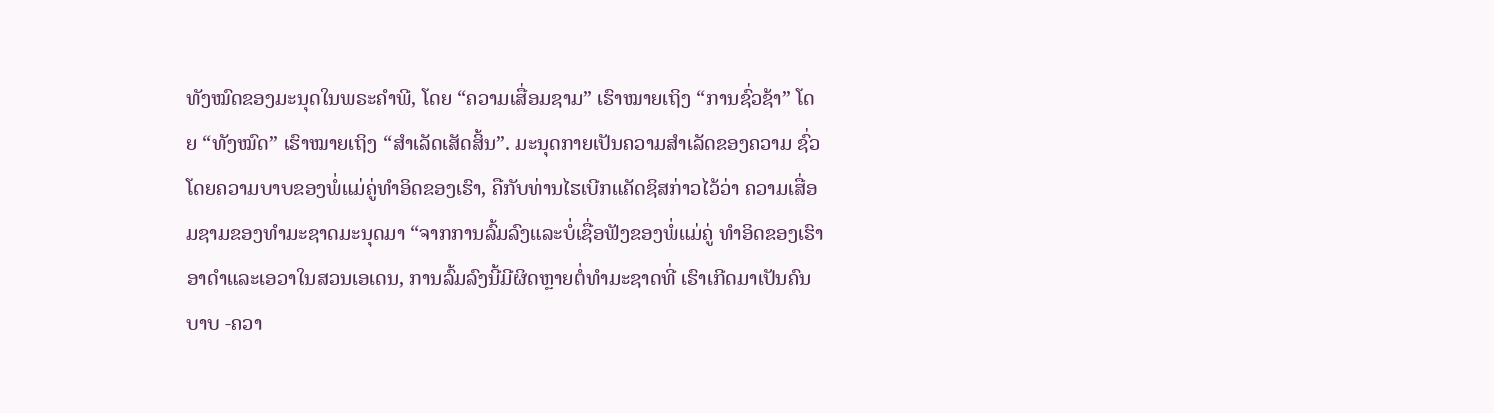ທັງໝົດຂອງມະນຸດໃນພຣະຄໍາພີ, ໂດຍ “ຄວາມເສື່ອມຊາມ” ເຮົາໝາຍເຖິງ “ການຊົ່ວຊ້າ” ໂດຍ “ທັງໝົດ” ເຮົາໝາຍເຖິງ “ສໍາເລັດເສັດສິ້ນ”. ມະນຸດກາຍເປັນຄວາມສຳເລັດຂອງຄວາມ ຊົ່ວໂດຍຄວາມບາບຂອງພໍ່ແມ່ຄູ່ທໍາອິດຂອງເຮົາ, ຄືກັບທ່ານໄຮເບີກແຄັດຊິສກ່າວໄວ້ວ່າ ຄວາມເສື່ອມຊາມຂອງທໍາມະຊາດມະນຸດມາ “ຈາກການລົ້ມລົງແລະບໍ່ເຊື່ອຟັງຂອງພໍ່ແມ່ຄູ່ ທໍາອິດຂອງເຮົາອາດຳແລະເອວາໃນສວນເອເດນ, ການລົ້ມລົງນີ້ມີຜິດຫຼາຍຕໍ່ທຳມະຊາດທີ່ ເຮົາເກີດມາເປັນຄົນບາບ -ຄວາ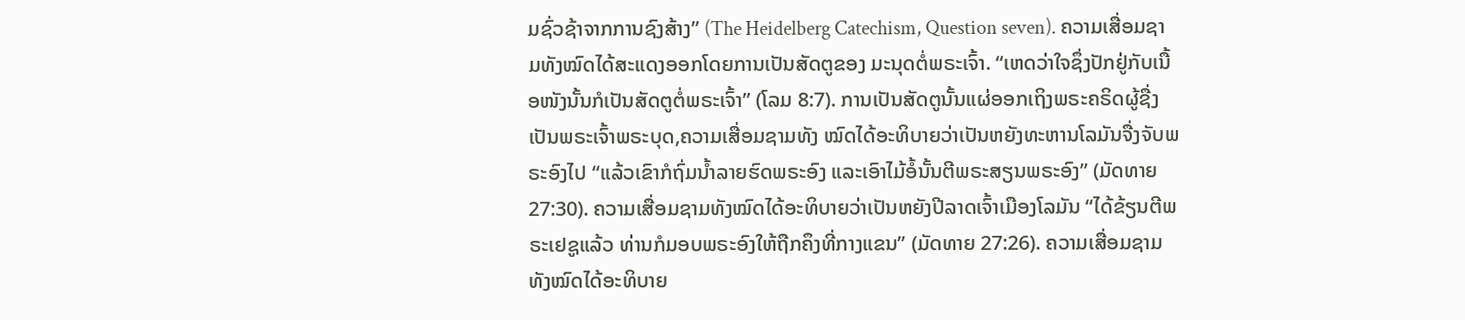ມຊົ່ວຊ້າຈາກການຊົງສ້າງ” (The Heidelberg Catechism, Question seven). ຄວາມເສື່ອມຊາມທັງໝົດໄດ້ສະແດງອອກໂດຍການເປັນສັດຕູຂອງ ມະນຸດຕໍ່ພຣະເຈົ້າ. “ເຫດວ່າໃຈຊຶ່ງປັກຢູ່ກັບເນື້ອໜັງນັ້ນກໍເປັນສັດຕູຕໍ່ພຣະເຈົ້າ” (ໂລມ 8:7). ການເປັນສັດຕູນັ້ນແຜ່ອອກເຖິງພຣະຄຣິດຜູ້ຊື່ງເປັນພຣະເຈົ້າພຣະບຸດ,ຄວາມເສື່ອມຊາມທັງ ໝົດໄດ້ອະທິບາຍວ່າເປັນຫຍັງທະຫານໂລມັນຈື່ງຈັບພຣະອົງໄປ “ແລ້ວເຂົາກໍຖົ່ມນ້ຳລາຍຮົດພຣະອົງ ແລະເອົາໄມ້ອໍ້ນັ້ນຕີພຣະສຽນພຣະອົງ” (ມັດທາຍ 27:30). ຄວາມເສື່ອມຊາມທັງໝົດໄດ້ອະທິບາຍວ່າເປັນຫຍັງປີລາດເຈົ້າເມືອງໂລມັນ “ໄດ້ຂ້ຽນຕີພຣະເຢຊູແລ້ວ ທ່ານກໍມອບພຣະອົງໃຫ້ຖືກຄຶງທີ່ກາງແຂນ” (ມັດທາຍ 27:26). ຄວາມເສື່ອມຊາມທັງໝົດໄດ້ອະທິບາຍ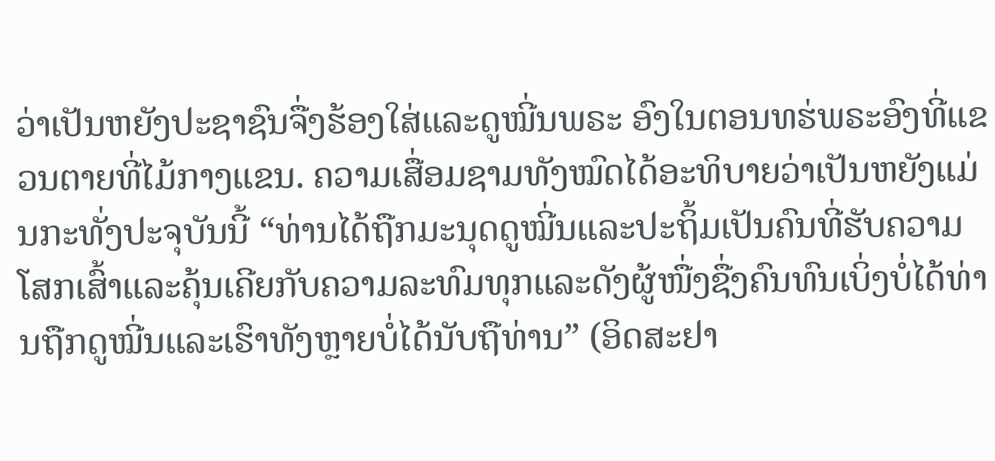ວ່າເປັນຫຍັງປະຊາຊົນຈື່ງຮ້ອງໃສ່ແລະດູໝີ່ນພຣະ ອົງໃນຕອນທຮ່ພຣະອົງທີ່ແຂວນຕາຍທີ່ໄມ້ກາງແຂນ. ຄວາມເສື່ອມຊາມທັງໝົດໄດ້ອະທິບາຍວ່າເປັນຫຍັງແມ່ນກະທັ່ງປະຈຸບັນນີ້ “ທ່ານໄດ້ຖືກມະນຸດດູໝີ່ນແລະປະຖິ້ມເປັນຄົນທີ່ຮັບຄວາມໂສກເສົ້າແລະຄຸ້ນເຄີຍກັບຄວາມລະທົມທຸກແລະດັງຜູ້ໜື່ງຊື່ງຄົນທົນເບິ່ງບໍ່ໄດ້ທ່ານຖືກດູໝີ່ນແລະເຮົາທັງຫຼາຍບໍ່ໄດ້ນັບຖືທ່ານ” (ອິດສະຢາ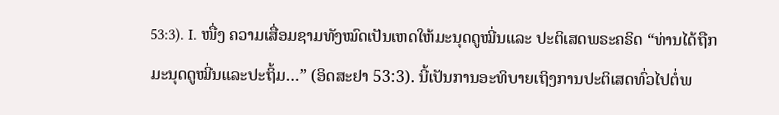53:3). I. ໜື່ງ ຄວາມເສື່ອມຊາມທັງໝົດເປັນເຫດໃຫ້ມະນຸດດູໝີ່ນແລະ ປະຕິເສດພຣະຄຣິດ “ທ່ານໄດ້ຖືກມະນຸດດູໝີ່ນແລະປະຖິ້ມ…” (ອິດສະຢາ 53:3). ນີ້ເປັນການອະທິບາຍເຖິງການປະຕິເສດທົ່ວໄປຕໍ່ພ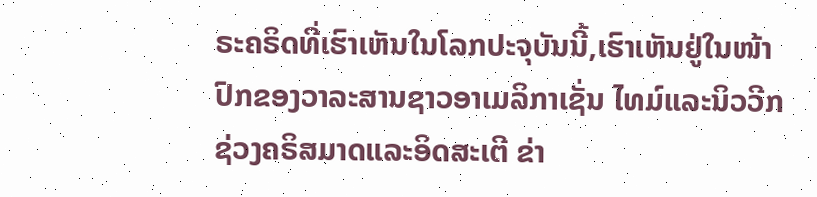ຣະຄຣິດທີ່ເຮົາເຫັນໃນໂລກປະຈຸບັນນີ້,ເຮົາເຫັນຢູ່ໃນໜ້າປົກຂອງວາລະສານຊາວອາເມລິກາເຊັ່ນ ໄທມ໌ແລະນິວວີກຊ່ວງຄຣິສມາດແລະອິດສະເຕີ ຂ່າ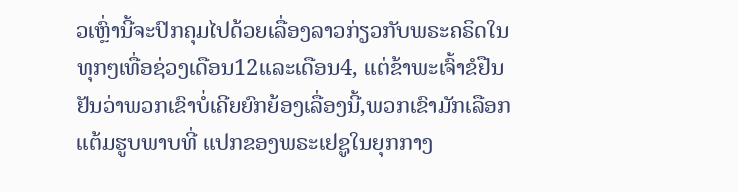ວເຫຼົ່ານີ້ຈະປົກຄຸມໄປດ້ວຍເລື່ອງລາວກ່ຽວກັບພຣະຄຣິດໃນທຸກໆເທື່ອຊ່ວງເດືອນ12ແລະເດືອນ4, ແຕ່ຂ້າພະເຈົ້າຂໍຢືນຢັນວ່າພວກເຂົາບໍ່ເຄີຍຍົກຍ້ອງເລື່ອງນີ້,ພວກເຂົາມັກເລືອກແຕ້ມຮູບພາບທີ່ ແປກຂອງພຣະເຢຊູໃນຍຸກກາງ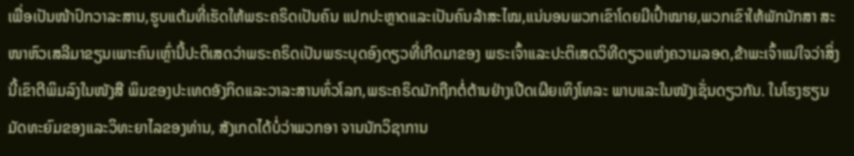ເພື່ອເປັນໜ້າປົກວາລະສານ,ຮູບແຕ້ມທີ່ເຮັດໃຫ້ພຣະຄຣິດເປັນຄົນ ແປກປະຫຼາດແລະເປັນຄົນລ້າສະໄໝ,ແນ່ນອນພວກເຂົາໂດຍມີເປົ້າໝາຍ,ພວກເຂົາໃຫ້ພັກນັກສາ ສະໜາຫົວເສລີມາຂຽນເພາະຄົນເຫຼົ່ານີ້ປະຕິເສດວ່າພຣະຄຣິດເປັນພຣະບຸດອົງດຽວທີ່ເກີດມາຂອງ ພຣະເຈົ້າແລະປະຕິເສດວິທີດຽວແຫ່ງຄວາມລອດ,ຂ້າພະເຈົ້າແນ່ໃຈວ່າສິ່ງນີ້ເຂົາຕີພິມລົງໃນໜັງສື ພິມຂອງປະເທດອັງກິດແລະວາລະສານທົ່ວໂລກ,ພຣະຄຣິດມັກຖືກຕໍ່ຕ້ານຢ່າງເປີດເຜີຍເທິງໂທລະ ພາບແລະໃນໜັງເຊັ່ນດຽວກັນ. ໃນໂຮງຮຽນມັດທະຍົມຂອງແລະວິທະຍາໄລຂອງທ່ານ, ສັງເກດໄດ້ບໍ່ວ່າພວກອາ ຈານນັກວິຊາການ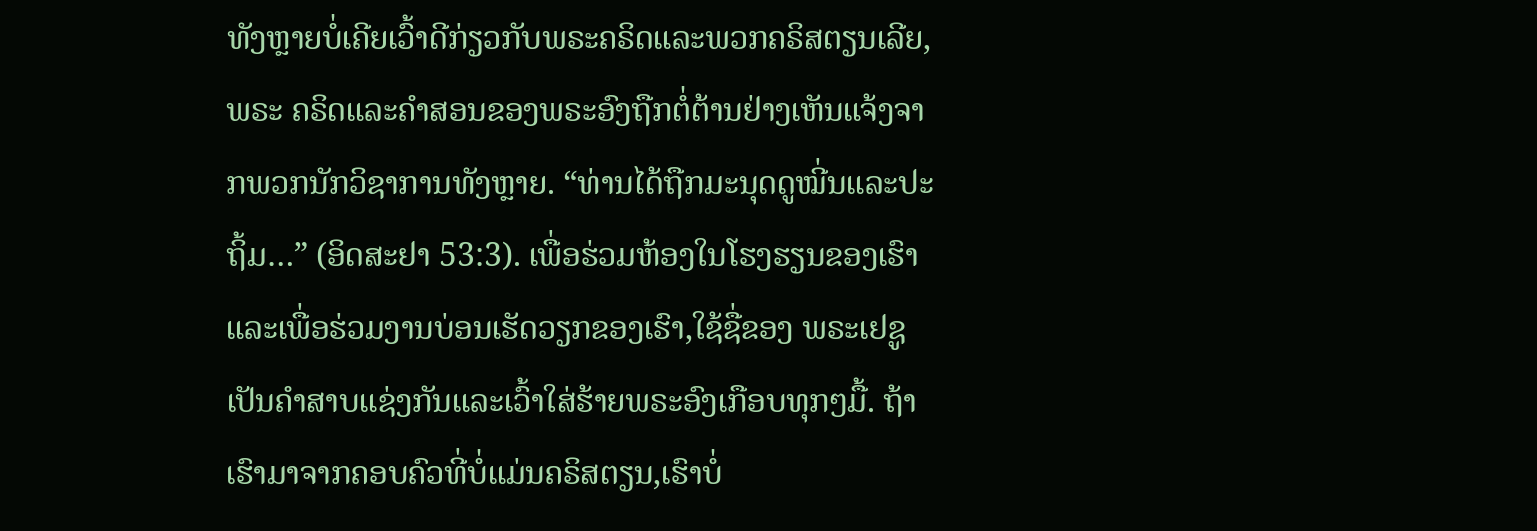ທັງຫຼາຍບໍ່ເຄີຍເວົ້າດີກ່ຽວກັບພຣະຄຣິດແລະພວກຄຣິສຕຽນເລີຍ, ພຣະ ຄຣິດແລະຄຳສອນຂອງພຣະອົງຖືກຕໍ່ຕ້ານຢ່າງເຫັນແຈ້ງຈາກພວກນັກວິຊາການທັງຫຼາຍ. “ທ່ານໄດ້ຖືກມະນຸດດູໝີ່ນແລະປະຖິ້ມ…” (ອິດສະຢາ 53:3). ເພື່ອຮ່ວມຫ້ອງໃນໂຮງຮຽນຂອງເຮົາແລະເພື່ອຮ່ວມງານບ່ອນເຮັດວຽກຂອງເຮົາ,ໃຊ້ຊື່ຂອງ ພຣະເຢຊູເປັນຄຳສາບແຊ່ງກັນແລະເວົ້າໃສ່ຮ້າຍພຣະອົງເກືອບທຸກໆມື້. ຖ້າເຮົາມາຈາກຄອບຄົວທີ່ບໍ່ແມ່ນຄຣິສຕຽນ,ເຮົາບໍ່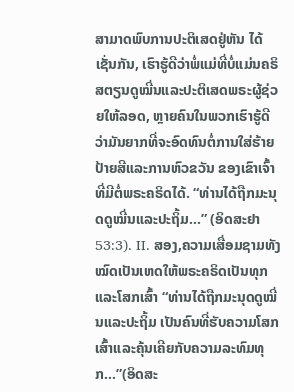ສາມາດພົບການປະຕິເສດຢູ່ຫັນ ໄດ້ເຊັ່ນກັນ, ເຮົາຮູ້ດີວ່າພໍ່ແມ່ທີ່ບໍ່ແມ່ນຄຣິສຕຽນດູໝີ່ນແລະປະຕິເສດພຣະຜູ້ຊ່ວຍໃຫ້ລອດ, ຫຼາຍຄົນໃນພວກເຮົາຮູ້ດີວ່າມັນຍາກທີ່ຈະອົດທົນຕໍ່ການໃສ່ຮ້າຍປ້າຍສີແລະການຫົວຂວັນ ຂອງເຂົາເຈົ້າທີ່ມີຕໍ່ພຣະຄຣິດໄດ້. “ທ່ານໄດ້ຖືກມະນຸດດູໝີ່ນແລະປະຖິ້ມ…” (ອິດສະຢາ 53:3). II. ສອງ,ຄວາມເສື່ອມຊາມທັງໝົດເປັນເຫດໃຫ້ພຣະຄຣິດເປັນທຸກ ແລະໂສກເສົ້າ “ທ່ານໄດ້ຖືກມະນຸດດູໝີ່ນແລະປະຖິ້ມ ເປັນຄົນທີ່ຮັບຄວາມໂສກ ເສົ້າແລະຄຸ້ນເຄີຍກັບຄວາມລະທົມທຸກ…”(ອິດສະ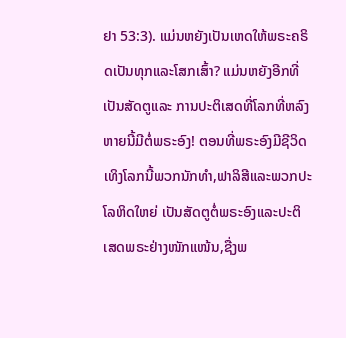ຢາ 53:3). ແມ່ນຫຍັງເປັນເຫດໃຫ້ພຣະຄຣິດເປັນທຸກແລະໂສກເສົ້າ? ແມ່ນຫຍັງອີກທີ່ເປັນສັດຕູແລະ ການປະຕິເສດທີ່ໂລກທີ່ຫລົງຫາຍນີ້ມີຕໍ່ພຣະອົງ! ຕອນທີ່ພຣະອົງມີຊີວິດເທິງໂລກນີ້ພວກນັກທຳ,ຟາລິສີແລະພວກປະໂລຫິດໃຫຍ່ ເປັນສັດຕູຕໍ່ພຣະອົງແລະປະຕິເສດພຣະຢ່າງໜັກແໜ້ນ,ຊື່ງພ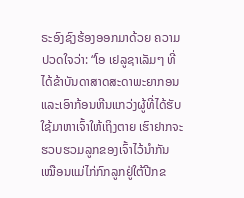ຣະອົງຊົງຮ້ອງອອກມາດ້ວຍ ຄວາມປວດໃຈວ່າ: “ໂອ ເຢລູຊາເລັມໆ ທີ່ໄດ້ຂ້າບັນດາສາດສະດາພະຍາກອນແລະເອົາກ້ອນຫີນແກວ່ງຜູ້ທີ່ໄດ້ຮັບໃຊ້ມາຫາເຈົ້າໃຫ້ເຖິງຕາຍ ເຮົາຢາກຈະຮວບຮວມລູກຂອງເຈົ້າໄວ້ນຳກັນ ເໝືອນແມ່ໄກ່ກົກລູກຢູ່ໃຕ້ປີກຂ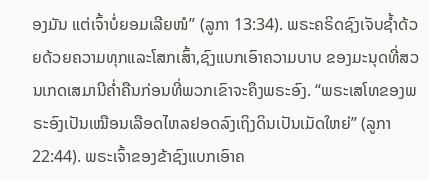ອງມັນ ແຕ່ເຈົ້າບໍ່ຍອມເລີຍໜໍ” (ລູກາ 13:34). ພຣະຄຣິດຊົງເຈັບຊໍ້າດ້ວຍດ້ວຍຄວາມທຸກແລະໂສກເສົ້າ,ຊົງແບກເອົາຄວາມບາບ ຂອງມະນຸດທີ່ສວນເກດເສມານີຄ່ຳຄືນກ່ອນທີ່ພວກເຂົາຈະຄຶງພຣະອົງ. “ພຣະເສໂທຂອງພຣະອົງເປັນເໝືອນເລືອດໄຫລຢອດລົງເຖິງດິນເປັນເມັດໃຫຍ່” (ລູກາ 22:44). ພຣະເຈົ້າຂອງຂ້າຊົງແບກເອົາຄ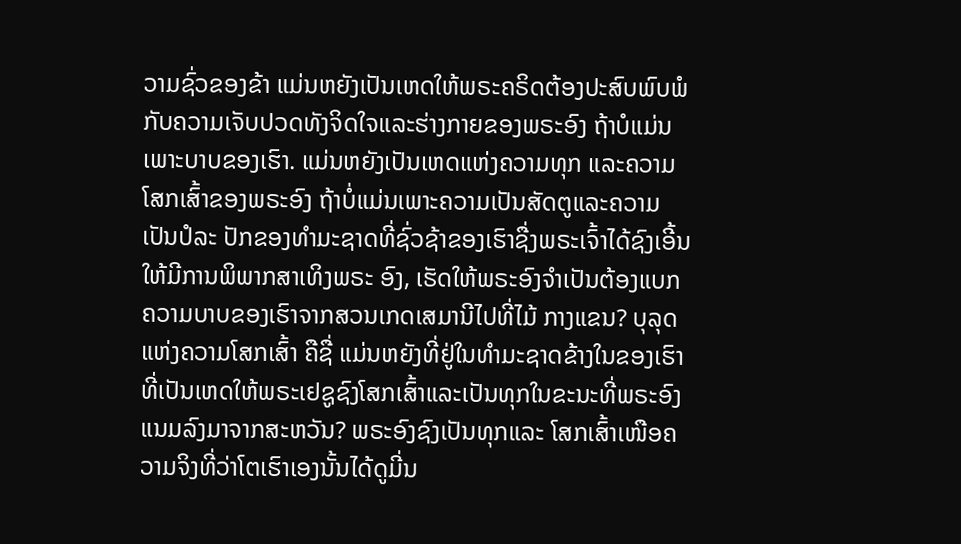ວາມຊົ່ວຂອງຂ້າ ແມ່ນຫຍັງເປັນເຫດໃຫ້ພຣະຄຣິດຕ້ອງປະສົບພົບພໍກັບຄວາມເຈັບປວດທັງຈິດໃຈແລະຮ່າງກາຍຂອງພຣະອົງ ຖ້າບໍແມ່ນເພາະບາບຂອງເຮົາ. ແມ່ນຫຍັງເປັນເຫດແຫ່ງຄວາມທຸກ ແລະຄວາມໂສກເສົ້າຂອງພຣະອົງ ຖ້າບໍ່ແມ່ນເພາະຄວາມເປັນສັດຕູແລະຄວາມເປັນປໍລະ ປັກຂອງທໍາມະຊາດທີ່ຊົ່ວຊ້າຂອງເຮົາຊື່ງພຣະເຈົ້າໄດ້ຊົງເອີ້ນໃຫ້ມີການພິພາກສາເທິງພຣະ ອົງ, ເຮັດໃຫ້ພຣະອົງຈຳເປັນຕ້ອງແບກຄວາມບາບຂອງເຮົາຈາກສວນເກດເສມານີໄປທີ່ໄມ້ ກາງແຂນ? ບຸລຸດແຫ່ງຄວາມໂສກເສົ້າ ຄືຊື່ ແມ່ນຫຍັງທີ່ຢູ່ໃນທໍາມະຊາດຂ້າງໃນຂອງເຮົາທີ່ເປັນເຫດໃຫ້ພຣະເຢຊູຊົງໂສກເສົ້າແລະເປັນທຸກໃນຂະນະທີ່ພຣະອົງແນມລົງມາຈາກສະຫວັນ? ພຣະອົງຊົງເປັນທຸກແລະ ໂສກເສົ້າເໜືອຄວາມຈິງທີ່ວ່າໂຕເຮົາເອງນັ້ນໄດ້ດູມີ່ນ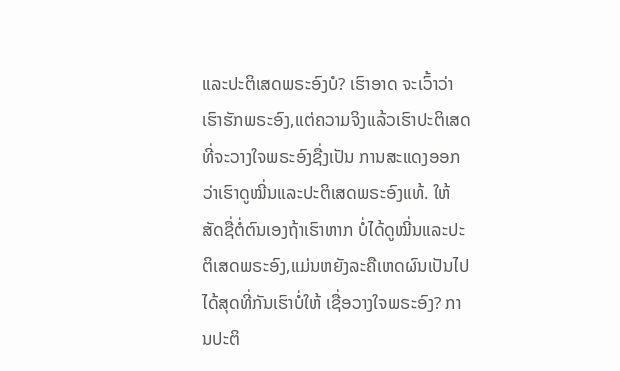ແລະປະຕິເສດພຣະອົງບໍ? ເຮົາອາດ ຈະເວົ້າວ່າເຮົາຮັກພຣະອົງ,ແຕ່ຄວາມຈິງແລ້ວເຮົາປະຕິເສດທີ່ຈະວາງໃຈພຣະອົງຊື່ງເປັນ ການສະແດງອອກວ່າເຮົາດູໝີ່ນແລະປະຕິເສດພຣະອົງແທ້. ໃຫ້ສັດຊື່ຕໍ່ຕົນເອງຖ້າເຮົາຫາກ ບໍ່ໄດ້ດູໝີ່ນແລະປະຕິເສດພຣະອົງ,ແມ່ນຫຍັງລະຄືເຫດຜົນເປັນໄປໄດ້ສຸດທີ່ກັນເຮົາບໍ່ໃຫ້ ເຊື່ອວາງໃຈພຣະອົງ? ການປະຕິ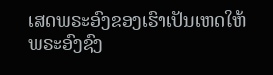ເສດພຣະອົງຂອງເຮົາເປັນເຫດໃຫ້ພຣະອົງຊົງ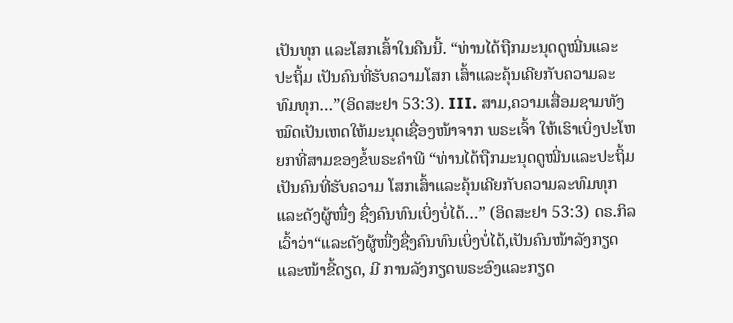ເປັນທຸກ ແລະໂສກເສົ້າໃນຄືນນີ້. “ທ່ານໄດ້ຖືກມະນຸດດູໝີ່ນແລະປະຖິ້ມ ເປັນຄົນທີ່ຮັບຄວາມໂສກ ເສົ້າແລະຄຸ້ນເຄີຍກັບຄວາມລະທົມທຸກ…”(ອິດສະຢາ 53:3). III. ສາມ,ຄວາມເສື່ອມຊາມທັງໝົດເປັນເຫດໃຫ້ມະນຸດເຊື່ອງໜ້າຈາກ ພຣະເຈົ້າ ໃຫ້ເຮົາເບິ່ງປະໂຫຍກທີ່ສາມຂອງຂໍ້ພຣະຄໍາພີ “ທ່ານໄດ້ຖືກມະນຸດດູໝີ່ນແລະປະຖິ້ມເປັນຄົນທີ່ຮັບຄວາມ ໂສກເສົ້າແລະຄຸ້ນເຄີຍກັບຄວາມລະທົມທຸກ ແລະດັງຜູ້ໜື່ງ ຊື່ງຄົນທົນເບິ່ງບໍ່ໄດ້…” (ອິດສະຢາ 53:3) ດຣ.ກິລເວົ້າວ່າ“ແລະດັງຜູ້ໜື່ງຊື່ງຄົນທົນເບິ່ງບໍ່ໄດ້,ເປັນຄົນໜ້າລັງກຽດແລະໜ້າຂີ້ດຽດ, ມີ ການລັງກຽດພຣະອົງແລະກຽດ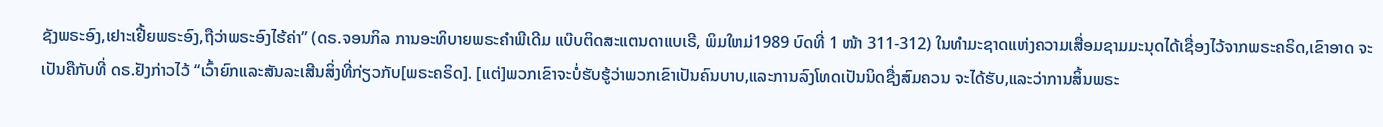ຊັງພຣະອົງ,ເຢາະເຢີ້ຍພຣະອົງ,ຖືວ່າພຣະອົງໄຮ້ຄ່າ” (ດຣ.ຈອນກິລ ການອະທິບາຍພຣະຄໍາພີເດີມ ແບ໊ບຕິດສະແຕນດາແບເຣີ, ພິມໃຫມ່1989 ບົດທີ່ 1 ໜ້າ 311-312) ໃນທຳມະຊາດແຫ່ງຄວາມເສື່ອມຊາມມະນຸດໄດ້ເຊື່ອງໄວ້ຈາກພຣະຄຣິດ,ເຂົາອາດ ຈະເປັນຄືກັບທີ່ ດຣ.ຢັງກ່າວໄວ້ “ເວົ້າຍົກແລະສັນລະເສີນສິ່ງທີ່ກ່ຽວກັບ[ພຣະຄຣິດ]. [ແຕ່]ພວກເຂົາຈະບໍ່ຮັບຮູ້ວ່າພວກເຂົາເປັນຄົນບາບ,ແລະການລົງໂທດເປັນນິດຊື່ງສົມຄວນ ຈະໄດ້ຮັບ,ແລະວ່າການສິ້ນພຣະ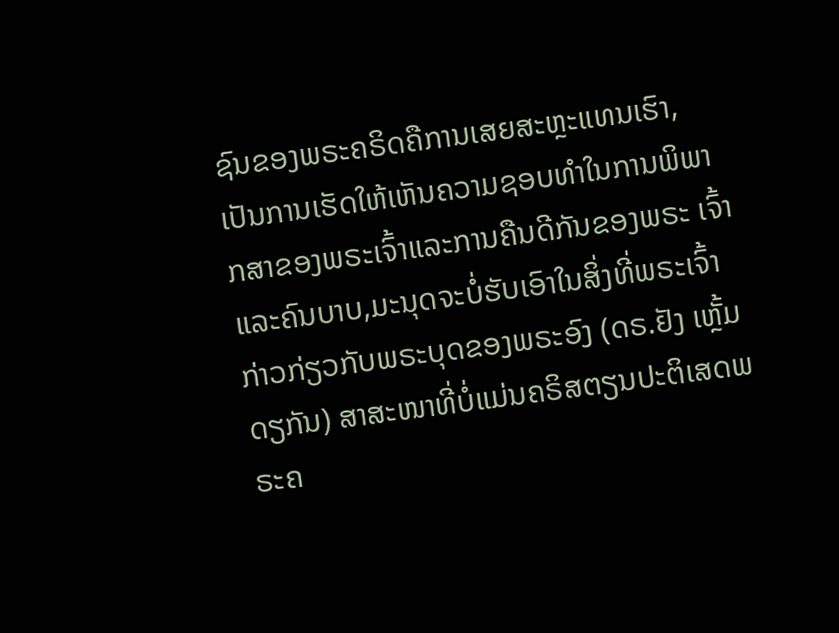ຊົນຂອງພຣະຄຣິດຄືການເສຍສະຫຼະແທນເຮົາ,ເປັນການເຮັດໃຫ້ເຫັນຄວາມຊອບທຳໃນການພິພາກສາຂອງພຣະເຈົ້າແລະການຄືນດີກັນຂອງພຣະ ເຈົ້າແລະຄົນບາບ,ມະນຸດຈະບໍ່ຮັບເອົາໃນສິ່ງທີ່ພຣະເຈົ້າກ່າວກ່ຽວກັບພຣະບຸດຂອງພຣະອົງ (ດຣ.ຢັງ ເຫຼັ້ມດຽກັນ) ສາສະໜາທີ່ບໍ່ແມ່ນຄຣິສຕຽນປະຕິເສດພຣະຄ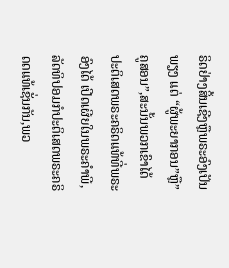ຣິດຢ່າງສິ້ນເຊີງຫຼືພຣະອົງເປັນພຽງ ແຕ່ “ຜູ້ພະຍາກອນ”ຫຼື”ຄູສອນ”,ສະນັ້ນພວກເຂົາໄດ້ປະຕິເສດພຣະຄຣິດແທ້ທີ່ພຣະອົງໄດ້ ເປີດເຜີຍໃນພຣະຄຳພີ, ລັດທິປອມກໍປະຕິເສດພຣະຄຣິດດແທ້ເຊັ່ນກັນ,ພວ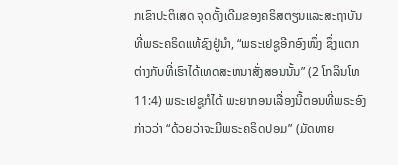ກເຂົາປະຕິເສດ ຈຸດດັ້ງເດີມຂອງຄຣິສຕຽນແລະສະຖາບັນທີ່ພຣະຄຣິດແທ້ຊົງຢູ່ນຳ, “ພຣະເຢຊູອີກອົງໜຶ່ງ ຊຶ່ງແຕກຕ່າງກັບທີ່ເຮົາໄດ້ເທດສະຫນາສັ່ງສອນນັ້ນ” (2 ໂກລິນໂທ 11:4) ພຣະເຢຊູກໍໄດ້ ພະຍາກອນເລື່ອງນີ້ຕອນທີ່ພຣະອົງກ່າວວ່າ “ດ້ວຍວ່າຈະມີພຣະຄຣິດປອມ” (ມັດທາຍ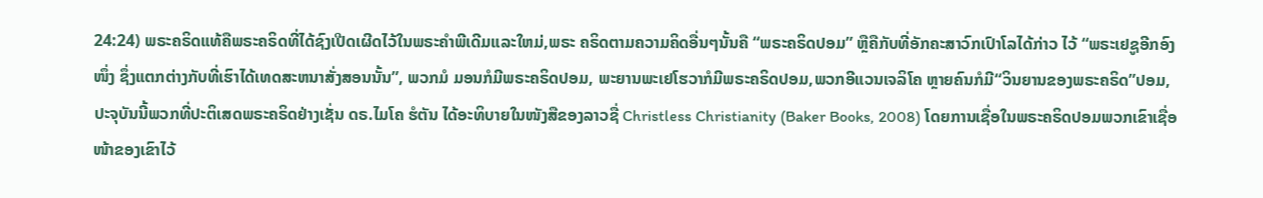24:24) ພຣະຄຣິດແທ້ຄືພຣະຄຣິດທີ່ໄດ້ຊົງເປີດເຜີດໄວ້ໃນພຣະຄໍາພີເດີມແລະໃຫມ່,ພຣະ ຄຣິດຕາມຄວາມຄິດອື່ນໆນັ້ນຄື “ພຣະຄຣິດປອມ” ຫຼືຄືກັບທີ່ອັກຄະສາວົກເປົາໂລໄດ້ກ່າວ ໄວ້ “ພຣະເຢຊູອີກອົງໜຶ່ງ ຊຶ່ງແຕກຕ່າງກັບທີ່ເຮົາໄດ້ເທດສະຫນາສັ່ງສອນນັ້ນ”, ພວກມໍ ມອນກໍມີພຣະຄຣິດປອມ, ພະຍານພະເຢໂຮວາກໍມີພຣະຄຣິດປອມ,ພວກອີແວນເຈລິໂຄ ຫຼາຍຄົນກໍມີ“ວິນຍານຂອງພຣະຄຣິດ”ປອມ,ປະຈຸບັນນີ້ພວກທີ່ປະຕິເສດພຣະຄຣິດຢ່າງເຊັ່ນ ດຣ.ໄມໂຄ ຮໍຕັນ ໄດ້ອະທິບາຍໃນໜັງສືຂອງລາວຊື່ Christless Christianity (Baker Books, 2008) ໂດຍການເຊື່ອໃນພຣະຄຣິດປອມພວກເຂົາເຊື່ອໜ້າຂອງເຂົາໄວ້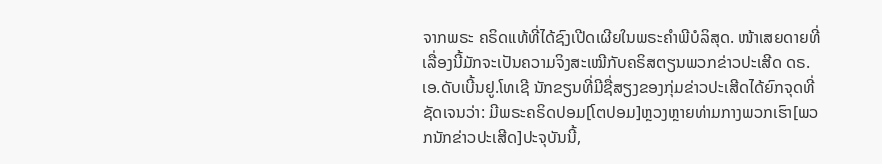ຈາກພຣະ ຄຣິດແທ້ທີ່ໄດ້ຊົງເປີດເຜີຍໃນພຣະຄໍາພີບໍລິສຸດ. ໜ້າເສຍດາຍທີ່ເລື່ອງນີ້ມັກຈະເປັນຄວາມຈິງສະເໝີກັບຄຣິສຕຽນພວກຂ່າວປະເສີດ ດຣ.ເອ.ດັບເບີ້ນຢູ.ໂທເຊີ ນັກຂຽນທີ່ມີຊື່ສຽງຂອງກຸ່ມຂ່າວປະເສີດໄດ້ຍົກຈຸດທີ່ຊັດເຈນວ່າ: ມີພຣະຄຣິດປອມ[ໂຕປອມ]ຫຼວງຫຼາຍທ່າມກາງພວກເຮົາ[ພວກນັກຂ່າວປະເສີດ]ປະຈຸບັນນີ້,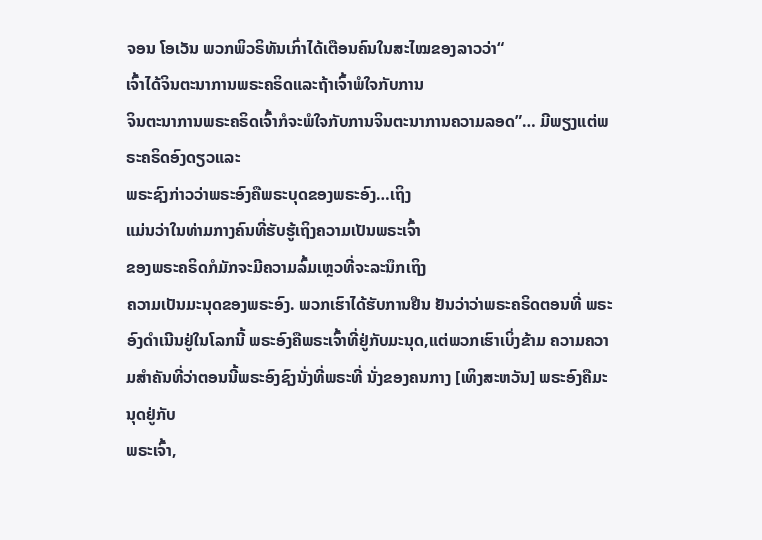ຈອນ ໂອເວັນ ພວກພິວຣິທັນເກົ່າໄດ້ເຕືອນຄົນໃນສະໄໝຂອງລາວວ່າ“
ເຈົ້າໄດ້ຈິນຕະນາການພຣະຄຣິດແລະຖ້າເຈົ້າພໍໃຈກັບການ
ຈິນຕະນາການພຣະຄຣິດເຈົ້າກໍຈະພໍໃຈກັບການຈິນຕະນາການຄວາມລອດ”… ມີພຽງແຕ່ພຣະຄຣິດອົງດຽວແລະ
ພຣະຊົງກ່າວວ່າພຣະອົງຄືພຣະບຸດຂອງພຣະອົງ…ເຖິງ
ແມ່ນວ່າໃນທ່າມກາງຄົນທີ່ຮັບຮູ້ເຖິງຄວາມເປັນພຣະເຈົ້າ
ຂອງພຣະຄຣິດກໍມັກຈະມີຄວາມລົ້ມເຫຼວທີ່ຈະລະນຶກເຖິງ
ຄວາມເປັນມະນຸດຂອງພຣະອົງ. ພວກເຮົາໄດ້ຮັບການຢືນ ຢັນວ່າວ່າພຣະຄຣິດຕອນທີ່ ພຣະອົງດຳເນີນຢູ່ໃນໂລກນີ້ ພຣະອົງຄືພຣະເຈົ້າທີ່ຢູ່ກັບມະນຸດ,ແຕ່ພວກເຮົາເບິ່ງຂ້າມ ຄວາມຄວາມສຳຄັນທີ່ວ່າຕອນນີ້ພຣະອົງຊົງນັ່ງທີ່ພຣະທີ່ ນັ່ງຂອງຄນກາງ [ເທິງສະຫວັນ] ພຣະອົງຄືມະນຸດຢູ່ກັບ
ພຣະເຈົ້າ,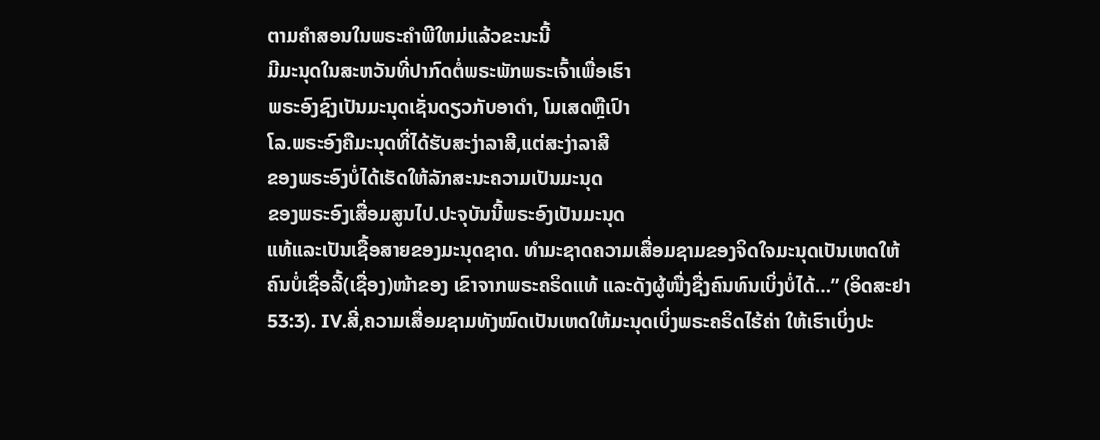ຕາມຄຳສອນໃນພຣະຄໍາພີໃຫມ່ແລ້ວຂະນະນີ້
ມີມະນຸດໃນສະຫວັນທີ່ປາກົດຕໍ່ພຣະພັກພຣະເຈົ້າເພື່ອເຮົາ
ພຣະອົງຊົງເປັນມະນຸດເຊັ່ນດຽວກັບອາດຳ, ໂມເສດຫຼືເປົາ
ໂລ.ພຣະອົງຄືມະນຸດທີ່ໄດ້ຮັບສະງ່າລາສີ,ແຕ່ສະງ່າລາສີ
ຂອງພຣະອົງບໍ່ໄດ້ເຮັດໃຫ້ລັກສະນະຄວາມເປັນມະນຸດ
ຂອງພຣະອົງເສື່ອມສູນໄປ.ປະຈຸບັນນີ້ພຣະອົງເປັນມະນຸດ
ແທ້ແລະເປັນເຊື້ອສາຍຂອງມະນຸດຊາດ. ທໍາມະຊາດຄວາມເສື່ອມຊາມຂອງຈິດໃຈມະນຸດເປັນເຫດໃຫ້ຄົນບໍ່ເຊື່ອລີ້(ເຊື່ອງ)ໜ້າຂອງ ເຂົາຈາກພຣະຄຣິດແທ້ ແລະດັງຜູ້ໜື່ງຊື່ງຄົນທົນເບິ່ງບໍ່ໄດ້…” (ອິດສະຢາ 53:3). IV.ສີ່,ຄວາມເສື່ອມຊາມທັງໝົດເປັນເຫດໃຫ້ມະນຸດເບິ່ງພຣະຄຣິດໄຮ້ຄ່າ ໃຫ້ເຮົາເບິ່ງປະ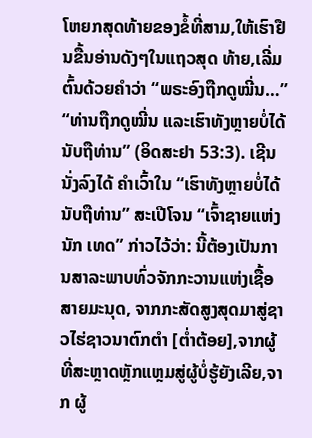ໂຫຍກສຸດທ້າຍຂອງຂໍ້ທີ່ສາມ,ໃຫ້ເຮົາຢືນຂື້ນອ່ານດັງໆໃນແຖວສຸດ ທ້າຍ,ເລີ່ມຕົ້ນດ້ວຍຄໍາວ່າ “ພຣະອົງຖືກດູໝີ່ນ…” “ທ່ານຖືກດູໝີ່ນ ແລະເຮົາທັງຫຼາຍບໍ່ໄດ້ນັບຖືທ່ານ” (ອິດສະຢາ 53:3). ເຊີນນັ່ງລົງໄດ້ ຄໍາເວົ້າໃນ “ເຮົາທັງຫຼາຍບໍ່ໄດ້ນັບຖືທ່ານ” ສະເປີໂຈນ “ເຈົ້າຊາຍແຫ່ງນັກ ເທດ” ກ່າວໄວ້ວ່າ: ນີ້ຕ້ອງເປັນການສາລະພາບທົ່ວຈັກກະວານແຫ່ງເຊື້ອສາຍມະນຸດ, ຈາກກະສັດສູງສຸດມາສູ່ຊາວໄຮ່ຊາວນາຕົກຕຳ [ຕ່ຳຕ້ອຍ],ຈາກຜູ້ທີ່ສະຫຼາດຫຼັກແຫຼມສູ່ຜູ້ບໍ່ຮູ້ຍັງເລີຍ,ຈາກ ຜູ້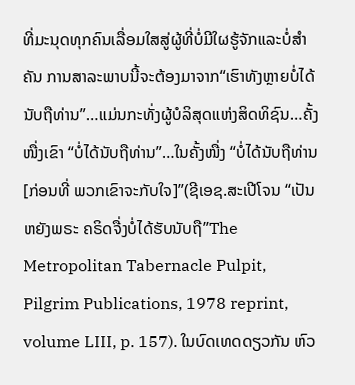ທີ່ມະນຸດທຸກຄົນເລື່ອມໃສສູ່ຜູ້ທີ່ບໍ່ມີໃຜຮູ້ຈັກແລະບໍ່ສຳຄັນ ການສາລະພາບນີ້ຈະຕ້ອງມາຈາກ“ເຮົາທັງຫຼາຍບໍ່ໄດ້ນັບຖືທ່ານ”…ແມ່ນກະທັ່ງຜູ້ບໍລິສຸດແຫ່ງສິດທິຊົນ…ຄັ້ງໜື່ງເຂົາ “ບໍ່ໄດ້ນັບຖືທ່ານ”…ໃນຄັ້ງໜື່ງ “ບໍ່ໄດ້ນັບຖືທ່ານ [ກ່ອນທີ່ ພວກເຂົາຈະກັບໃຈ]”(ຊີເອຊ.ສະເປີໂຈນ “ເປັນຫຍັງພຣະ ຄຣິດຈື່ງບໍ່ໄດ້ຮັບນັບຖື”The Metropolitan Tabernacle Pulpit, Pilgrim Publications, 1978 reprint, volume LIII, p. 157). ໃນບົດເທດດຽວກັນ ຫົວ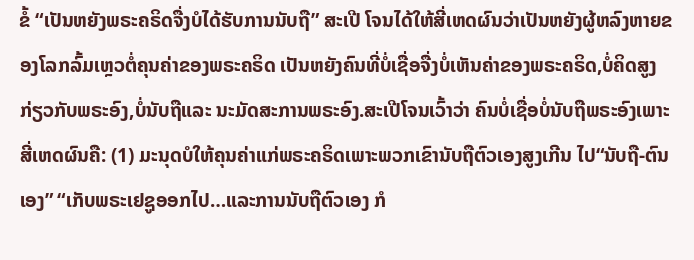ຂໍ້ “ເປັນຫຍັງພຣະຄຣິດຈື່ງບໍໄດ້ຮັບການນັບຖື” ສະເປີ ໂຈນໄດ້ໃຫ້ສີ່ເຫດຜົນວ່າເປັນຫຍັງຜູ້ຫລົງຫາຍຂອງໂລກລົ້ມເຫຼວຕໍ່ຄຸນຄ່າຂອງພຣະຄຣິດ ເປັນຫຍັງຄົນທີ່ບໍ່ເຊື່ອຈື່ງບໍ່ເຫັນຄ່າຂອງພຣະຄຣິດ,ບໍ່ຄິດສູງກ່ຽວກັບພຣະອົງ,ບໍ່ນັບຖືແລະ ນະມັດສະການພຣະອົງ.ສະເປີໂຈນເວົ້າວ່າ ຄົນບໍ່ເຊື່ອບໍ່ນັບຖືພຣະອົງເພາະສີ່ເຫດຜົນຄື: (1) ມະນຸດບໍໃຫ້ຄຸນຄ່າແກ່ພຣະຄຣິດເພາະພວກເຂົານັບຖືຕົວເອງສູງເກີນ ໄປ“ນັບຖື-ຕົນເອງ” “ເກັບພຣະເຢຊູອອກໄປ…ແລະການນັບຖືຕົວເອງ ກໍ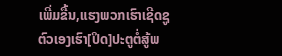ເພີ່ມຂື້ນ,ແຮງພວກເຮົາເຊີດຊູຕົວເອງເຮົາ[ປິດ]ປະຕູຕໍ່ສູ້ພ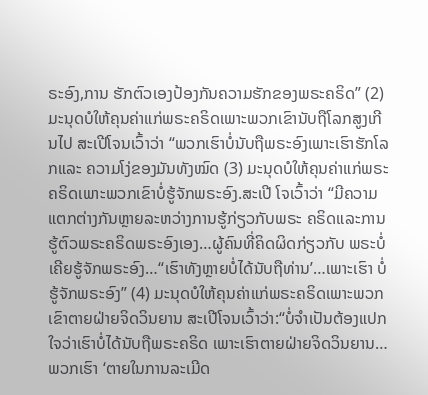ຣະອົງ,ການ ຮັກຕົວເອງປ້ອງກັນຄວາມຮັກຂອງພຣະຄຣິດ” (2) ມະນຸດບໍໃຫ້ຄຸນຄ່າແກ່ພຣະຄຣິດເພາະພວກເຂົານັບຖືໂລກສູງເກີນໄປ ສະເປີໂຈນເວົ້າວ່າ “ພວກເຮົາບໍ່ນັບຖືພຣະອົງເພາະເຮົາຮັກໂລກແລະ ຄວາມໂງ່ຂອງມັນທັງໝົດ (3) ມະນຸດບໍໃຫ້ຄຸນຄ່າແກ່ພຣະຄຣິດເພາະພວກເຂົາບໍ່ຮູ້ຈັກພຣະອົງ.ສະເປີ ໂຈເວົ້າວ່າ “ມີຄວາມແຕກຕ່າງກັນຫຼາຍລະຫວ່າງການຮູ້ກ່ຽວກັບພຣະ ຄຣິດແລະການຮູ້ຕົວພຣະຄຣິດພຣະອົງເອງ…ຜູ້ຄົນທີ່ຄິດຜິດກ່ຽວກັບ ພຣະບໍ່ເຄີຍຮູ້ຈັກພຣະອົງ…“ເຮົາທັງຫຼາຍບໍ່ໄດ້ນັບຖືທ່ານ’…ເພາະເຮົາ ບໍ່ຮູ້ຈັກພຣະອົງ” (4) ມະນຸດບໍໃຫ້ຄຸນຄ່າແກ່ພຣະຄຣິດເພາະພວກເຂົາຕາຍຝ່າຍຈິດວິນຍານ ສະເປີໂຈນເວົ້າວ່າ:“ບໍ່ຈຳເປັນຕ້ອງແປກໃຈວ່າເຮົາບໍ່ໄດ້ນັບຖືພຣະຄຣິດ ເພາະເຮົາຕາຍຝ່າຍຈິດວິນຍານ…ພວກເຮົາ ‘ຕາຍໃນການລະເມີດ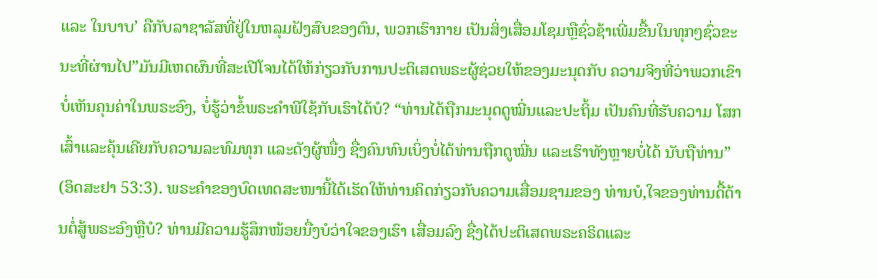ແລະ ໃນບາບ’ ຄືກັບລາຊາລັສທີ່ຢູ່ໃນຫລຸມຝັງສົບຂອງຕົນ, ພວກເຮົາກາຍ ເປັນສິ່ງເສື່ອມໂຊມຫຼືຊົ່ວຊ້າເພີ່ມຂື້ນໃນທຸກໆຊົ່ວຂະນະທີ່ຜ່ານໄປ”ມັນມີເຫດຜົນທີ່ສະເປີໂຈນໄດ້ໃຫ້ກ່ຽວກັບການປະຕິເສດພຣະຜູ້ຊ່ວຍໃຫ້ຂອງມະນຸດກັບ ຄວາມຈິງທີ່ວ່າພວກເຂົາບໍ່ເຫັນຄຸນຄ່າໃນພຣະອົງ, ບໍ່ຮູ້ວ່າຂໍ້ພຣະຄໍາພີໃຊ້ກັບເຮົາໄດ້ບໍ? “ທ່ານໄດ້ຖືກມະນຸດດູໝີ່ນແລະປະຖິ້ມ ເປັນຄົນທີ່ຮັບຄວາມ ໂສກເສົ້າແລະຄຸ້ນເຄີຍກັບຄວາມລະທົມທຸກ ແລະດັງຜູ້ໜື່ງ ຊື່ງຄົນທົນເບິ່ງບໍ່ໄດ້ທ່ານຖືກດູໝີ່ນ ແລະເຮົາທັງຫຼາຍບໍ່ໄດ້ ນັບຖືທ່ານ” (ອິດສະຢາ 53:3). ພຣະຄໍາຂອງບົດເທດສະໜານີ້ໄດ້ເຮັດໃຫ້ທ່ານຄິດກ່ຽວກັບຄວາມເສື່ອມຊາມຂອງ ທ່ານບໍ,ໃຈຂອງທ່ານດື້ດ້ານຕໍ່ສູ້ພຣະອົງຫຼືບໍ? ທ່ານມີຄວາມຮູ້ສຶກໜ້ອຍນື່ງບໍວ່າໃຈຂອງເຮົາ ເສື່ອມລົງ ຊື່ງໄດ້ປະຕິເສດພຣະຄຣິດແລະ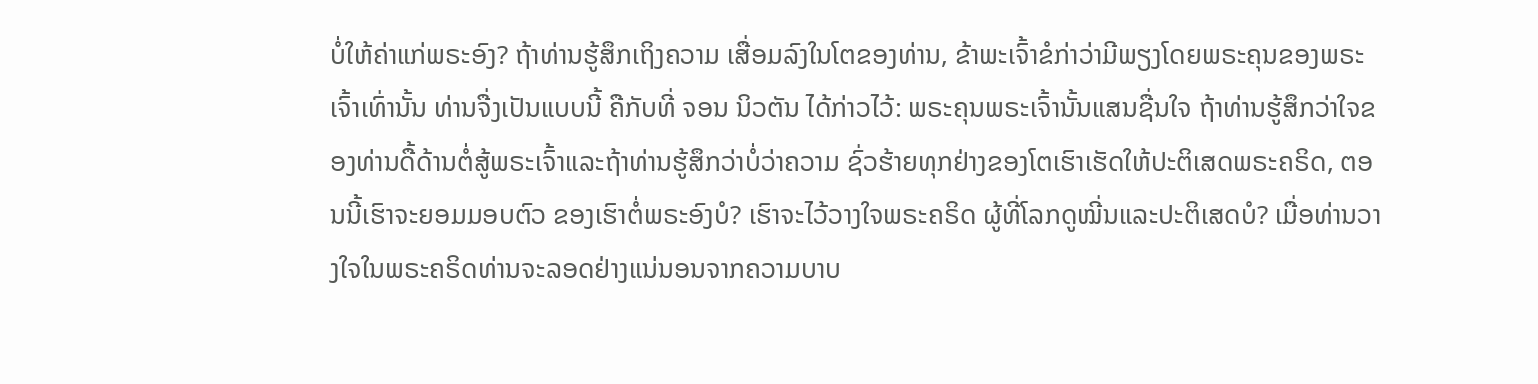ບໍ່ໃຫ້ຄ່າແກ່ພຣະອົງ? ຖ້າທ່ານຮູ້ສຶກເຖິງຄວາມ ເສື່ອມລົງໃນໂຕຂອງທ່ານ, ຂ້າພະເຈົ້າຂໍກ່າວ່າມີພຽງໂດຍພຣະຄຸນຂອງພຣະເຈົ້າເທົ່ານັ້ນ ທ່ານຈື່ງເປັນແບບນີ້ ຄືກັບທີ່ ຈອນ ນິວຕັນ ໄດ້ກ່າວໄວ້: ພຣະຄຸນພຣະເຈົ້ານັ້ນແສນຊື່ນໃຈ ຖ້າທ່ານຮູ້ສຶກວ່າໃຈຂອງທ່ານດື້ດ້ານຕໍ່ສູ້ພຣະເຈົ້າແລະຖ້າທ່ານຮູ້ສຶກວ່າບໍ່ວ່າຄວາມ ຊົ່ວຮ້າຍທຸກຢ່າງຂອງໂຕເຮົາເຮັດໃຫ້ປະຕິເສດພຣະຄຣິດ, ຕອນນີ້ເຮົາຈະຍອມມອບຕົວ ຂອງເຮົາຕໍ່ພຣະອົງບໍ? ເຮົາຈະໄວ້ວາງໃຈພຣະຄຣິດ ຜູ້ທີ່ໂລກດູໝີ່ນແລະປະຕິເສດບໍ? ເມື່ອທ່ານວາງໃຈໃນພຣະຄຣິດທ່ານຈະລອດຢ່າງແນ່ນອນຈາກຄວາມບາບ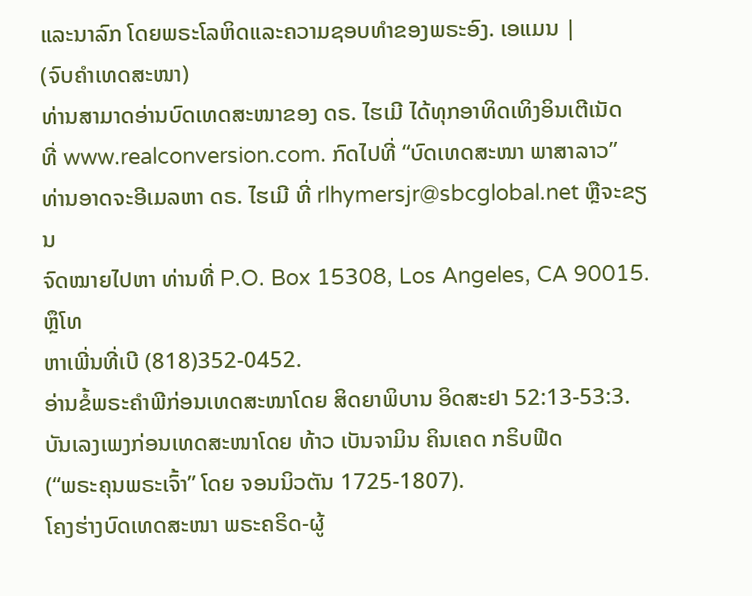ແລະນາລົກ ໂດຍພຣະໂລຫິດແລະຄວາມຊອບທຳຂອງພຣະອົງ. ເອແມນ |
(ຈົບຄຳເທດສະໜາ)
ທ່ານສາມາດອ່ານບົດເທດສະໜາຂອງ ດຣ. ໄຮເມີ ໄດ້ທຸກອາທິດເທິງອິນເຕີເນັດ
ທີ່ www.realconversion.com. ກົດໄປທີ່ “ບົດເທດສະໜາ ພາສາລາວ”
ທ່ານອາດຈະອີເມລຫາ ດຣ. ໄຮເມີ ທີ່ rlhymersjr@sbcglobal.net ຫຼືຈະຂຽນ
ຈົດໝາຍໄປຫາ ທ່ານທີ່ P.O. Box 15308, Los Angeles, CA 90015. ຫຼຶໂທ
ຫາເພີ່ນທີ່ເບີ (818)352-0452.
ອ່ານຂໍ້ພຣະຄຳພີກ່ອນເທດສະໜາໂດຍ ສິດຍາພິບານ ອິດສະຢາ 52:13-53:3.
ບັນເລງເພງກ່ອນເທດສະໜາໂດຍ ທ້າວ ເບັນຈາມິນ ຄິນເຄດ ກຣິບຟີດ
(“ພຣະຄຸນພຣະເຈົ້າ” ໂດຍ ຈອນນິວຕັນ 1725-1807).
ໂຄງຮ່າງບົດເທດສະໜາ ພຣະຄຣິດ-ຜູ້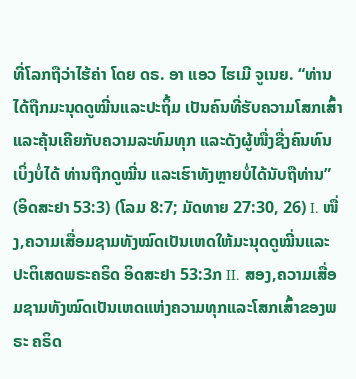ທີ່ໂລກຖືວ່າໄຮ້ຄ່າ ໂດຍ ດຣ. ອາ ແອວ ໄຮເມີ ຈູເນຍ. “ທ່ານໄດ້ຖືກມະນຸດດູໝີ່ນແລະປະຖິ້ມ ເປັນຄົນທີ່ຮັບຄວາມໂສກເສົ້າ ແລະຄຸ້ນເຄີຍກັບຄວາມລະທົມທຸກ ແລະດັງຜູ້ໜື່ງຊື່ງຄົນທົນເບິ່ງບໍ່ໄດ້ ທ່ານຖືກດູໝີ່ນ ແລະເຮົາທັງຫຼາຍບໍ່ໄດ້ນັບຖືທ່ານ” (ອິດສະຢາ 53:3) (ໂລມ 8:7; ມັດທາຍ 27:30, 26) I. ໜື່ງ,ຄວາມເສື່ອມຊາມທັງໝົດເປັນເຫດໃຫ້ມະນຸດດູໝີ່ນແລະປະຕິເສດພຣະຄຣິດ ອິດສະຢາ 53:3ກ II. ສອງ,ຄວາມເສື່ອມຊາມທັງໝົດເປັນເຫດແຫ່ງຄວາມທຸກແລະໂສກເສົ້າຂອງພຣະ ຄຣິດ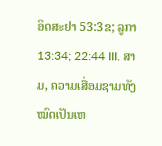ອິດສະຢາ 53:3ຂ; ລູກາ 13:34; 22:44 III. ສາມ, ຄວາມເສື່ອມຊາມທັງໝົດເປັນເຫ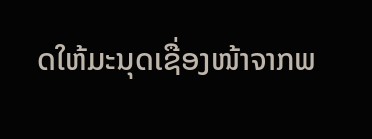ດໃຫ້ມະນຸດເຊື່ອງໜ້າຈາກພ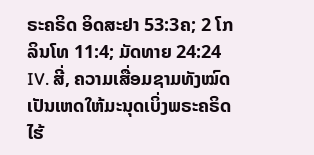ຣະຄຣິດ ອິດສະຢາ 53:3ຄ; 2 ໂກລິນໂທ 11:4; ມັດທາຍ 24:24 IV. ສີ່, ຄວາມເສື່ອມຊາມທັງໝົດເປັນເຫດໃຫ້ມະນຸດເບິ່ງພຣະຄຣິດໄຮ້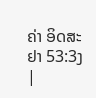ຄ່າ ອິດສະຢາ 53:3ງ |